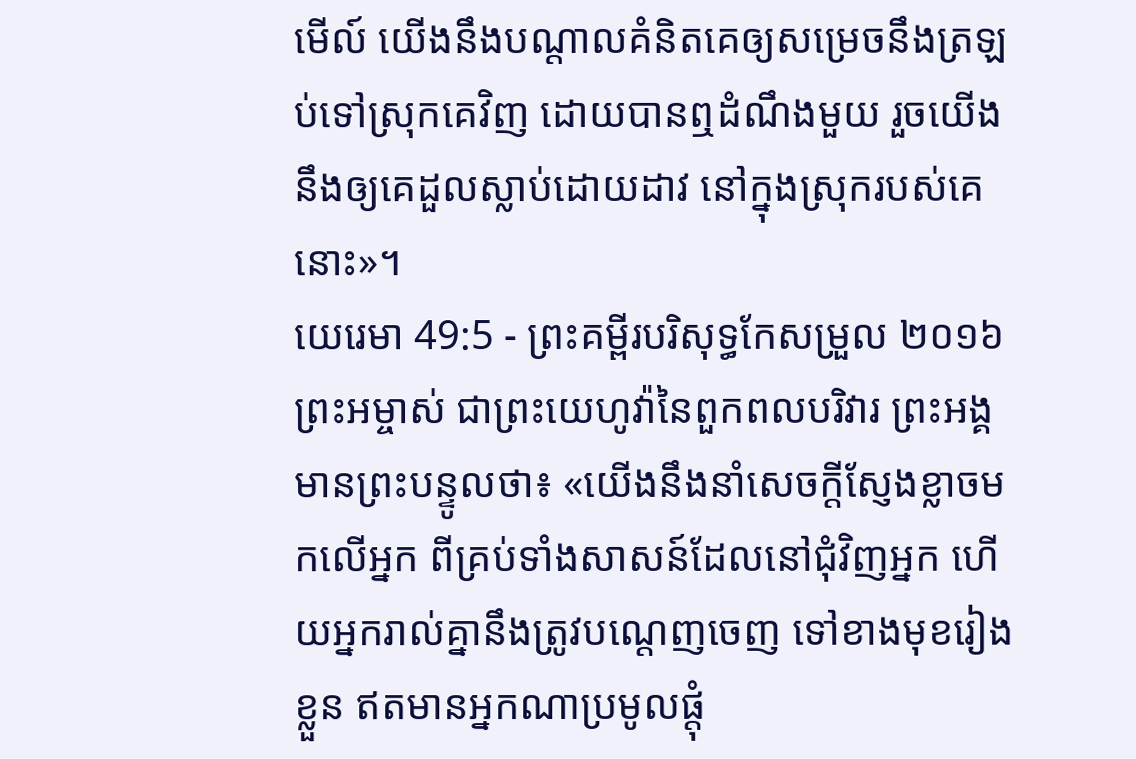មើល៍ យើងនឹងបណ្ដាលគំនិតគេឲ្យសម្រេចនឹងត្រឡប់ទៅស្រុកគេវិញ ដោយបានឮដំណឹងមួយ រួចយើងនឹងឲ្យគេដួលស្លាប់ដោយដាវ នៅក្នុងស្រុករបស់គេនោះ»។
យេរេមា 49:5 - ព្រះគម្ពីរបរិសុទ្ធកែសម្រួល ២០១៦ ព្រះអម្ចាស់ ជាព្រះយេហូវ៉ានៃពួកពលបរិវារ ព្រះអង្គមានព្រះបន្ទូលថា៖ «យើងនឹងនាំសេចក្ដីស្ញែងខ្លាចមកលើអ្នក ពីគ្រប់ទាំងសាសន៍ដែលនៅជុំវិញអ្នក ហើយអ្នករាល់គ្នានឹងត្រូវបណ្តេញចេញ ទៅខាងមុខរៀងខ្លួន ឥតមានអ្នកណាប្រមូលផ្តុំ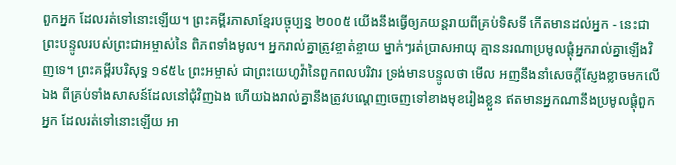ពួកអ្នក ដែលរត់ទៅនោះឡើយ។ ព្រះគម្ពីរភាសាខ្មែរបច្ចុប្បន្ន ២០០៥ យើងនឹងធ្វើឲ្យភយន្តរាយពីគ្រប់ទិសទី កើតមានដល់អ្នក - នេះជាព្រះបន្ទូលរបស់ព្រះជាអម្ចាស់នៃ ពិភពទាំងមូល។ អ្នករាល់គ្នាត្រូវខ្ចាត់ខ្ចាយ ម្នាក់ៗរត់ប្រាសអាយុ គ្មាននរណាប្រមូលផ្ដុំអ្នករាល់គ្នាឡើងវិញទេ។ ព្រះគម្ពីរបរិសុទ្ធ ១៩៥៤ ព្រះអម្ចាស់ ជាព្រះយេហូវ៉ានៃពួកពលបរិវារ ទ្រង់មានបន្ទូលថា មើល អញនឹងនាំសេចក្ដីស្ញែងខ្លាចមកលើឯង ពីគ្រប់ទាំងសាសន៍ដែលនៅជុំវិញឯង ហើយឯងរាល់គ្នានឹងត្រូវបណ្តេញចេញទៅខាងមុខរៀងខ្លួន ឥតមានអ្នកណានឹងប្រមូលផ្តុំពួកអ្នក ដែលរត់ទៅនោះឡើយ អា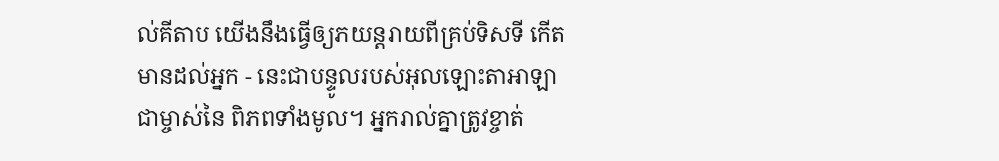ល់គីតាប យើងនឹងធ្វើឲ្យភយន្តរាយពីគ្រប់ទិសទី កើតមានដល់អ្នក - នេះជាបន្ទូលរបស់អុលឡោះតាអាឡាជាម្ចាស់នៃ ពិភពទាំងមូល។ អ្នករាល់គ្នាត្រូវខ្ចាត់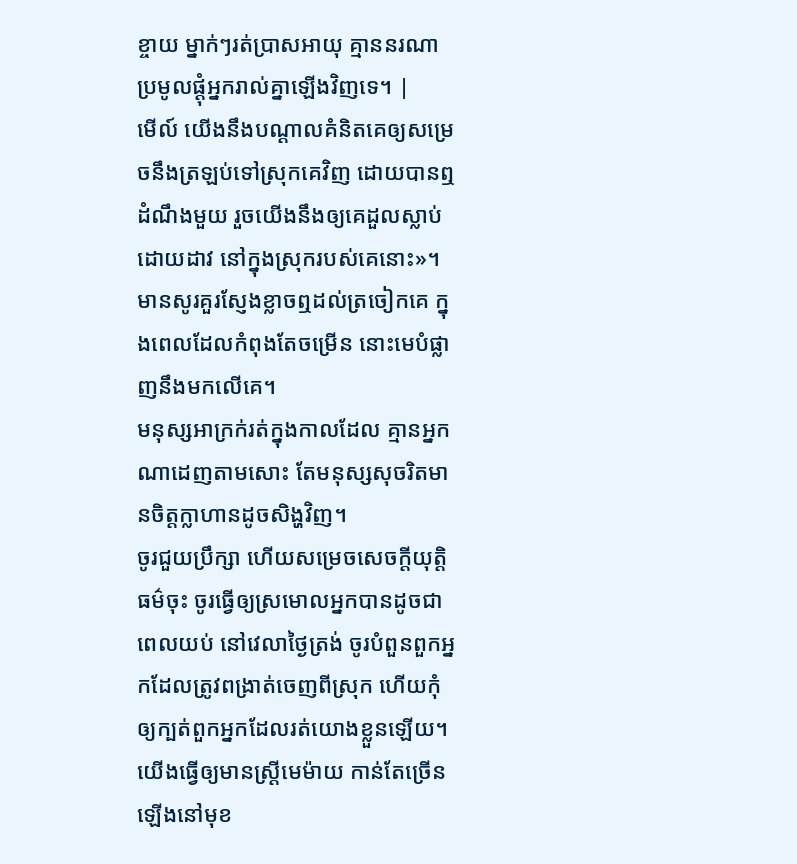ខ្ចាយ ម្នាក់ៗរត់ប្រាសអាយុ គ្មាននរណាប្រមូលផ្ដុំអ្នករាល់គ្នាឡើងវិញទេ។ |
មើល៍ យើងនឹងបណ្ដាលគំនិតគេឲ្យសម្រេចនឹងត្រឡប់ទៅស្រុកគេវិញ ដោយបានឮដំណឹងមួយ រួចយើងនឹងឲ្យគេដួលស្លាប់ដោយដាវ នៅក្នុងស្រុករបស់គេនោះ»។
មានសូរគួរស្ញែងខ្លាចឮដល់ត្រចៀកគេ ក្នុងពេលដែលកំពុងតែចម្រើន នោះមេបំផ្លាញនឹងមកលើគេ។
មនុស្សអាក្រក់រត់ក្នុងកាលដែល គ្មានអ្នកណាដេញតាមសោះ តែមនុស្សសុចរិតមានចិត្តក្លាហានដូចសិង្ហវិញ។
ចូរជួយប្រឹក្សា ហើយសម្រេចសេចក្ដីយុត្តិធម៌ចុះ ចូរធ្វើឲ្យស្រមោលអ្នកបានដូចជាពេលយប់ នៅវេលាថ្ងៃត្រង់ ចូរបំពួនពួកអ្នកដែលត្រូវពង្រាត់ចេញពីស្រុក ហើយកុំឲ្យក្បត់ពួកអ្នកដែលរត់យោងខ្លួនឡើយ។
យើងធ្វើឲ្យមានស្ត្រីមេម៉ាយ កាន់តែច្រើនឡើងនៅមុខ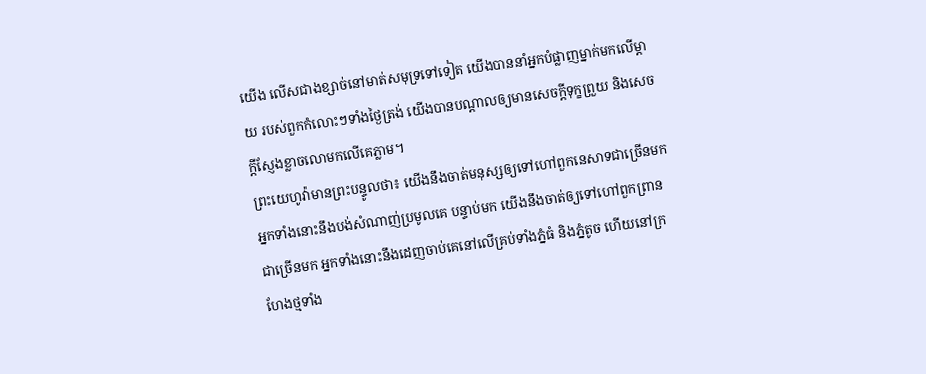យើង លើសជាងខ្សាច់នៅមាត់សមុទ្រទៅទៀត យើងបាននាំអ្នកបំផ្លាញម្នាក់មកលើម្តាយ របស់ពួកកំលោះៗទាំងថ្ងៃត្រង់ យើងបានបណ្ដាលឲ្យមានសេចក្ដីទុក្ខព្រួយ និងសេចក្ដីស្ញែងខ្លាចលោមកលើគេភ្លាម។
ព្រះយេហូវ៉ាមានព្រះបន្ទូលថា៖ យើងនឹងចាត់មនុស្សឲ្យទៅហៅពួកនេសាទជាច្រើនមក អ្នកទាំងនោះនឹងបង់សំណាញ់ប្រមូលគេ បន្ទាប់មក យើងនឹងចាត់ឲ្យទៅហៅពួកព្រានជាច្រើនមក អ្នកទាំងនោះនឹងដេញចាប់គេនៅលើគ្រប់ទាំងភ្នំធំ និងភ្នំតូច ហើយនៅក្រហែងថ្មទាំង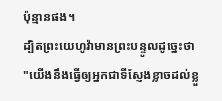ប៉ុន្មានផង។
ដ្បិតព្រះយេហូវ៉ាមានព្រះបន្ទូលដូច្នេះថា "យើងនឹងធ្វើឲ្យអ្នកជាទីស្ញែងខ្លាចដល់ខ្លួ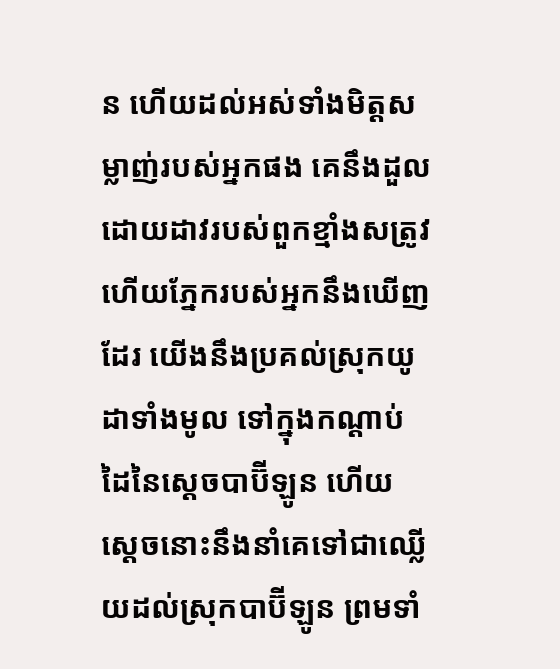ន ហើយដល់អស់ទាំងមិត្តសម្លាញ់របស់អ្នកផង គេនឹងដួលដោយដាវរបស់ពួកខ្មាំងសត្រូវ ហើយភ្នែករបស់អ្នកនឹងឃើញដែរ យើងនឹងប្រគល់ស្រុកយូដាទាំងមូល ទៅក្នុងកណ្ដាប់ដៃនៃស្ដេចបាប៊ីឡូន ហើយស្តេចនោះនឹងនាំគេទៅជាឈ្លើយដល់ស្រុកបាប៊ីឡូន ព្រមទាំ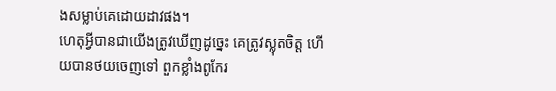ងសម្លាប់គេដោយដាវផង។
ហេតុអ្វីបានជាយើងត្រូវឃើញដូច្នេះ គេត្រូវស្លុតចិត្ត ហើយបានថយចេញទៅ ពួកខ្លាំងពូកែរ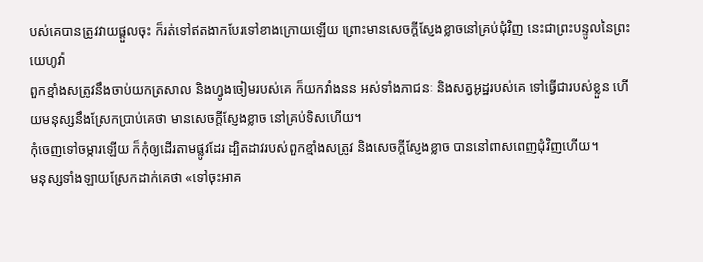បស់គេបានត្រូវវាយផ្ដួលចុះ ក៏រត់ទៅឥតងាកបែរទៅខាងក្រោយឡើយ ព្រោះមានសេចក្ដីស្ញែងខ្លាចនៅគ្រប់ជុំវិញ នេះជាព្រះបន្ទូលនៃព្រះយេហូវ៉ា
ពួកខ្មាំងសត្រូវនឹងចាប់យកត្រសាល និងហ្វូងចៀមរបស់គេ ក៏យកវាំងនន អស់ទាំងភាជនៈ និងសត្វអូដ្ឋរបស់គេ ទៅធ្វើជារបស់ខ្លួន ហើយមនុស្សនឹងស្រែកប្រាប់គេថា មានសេចក្ដីស្ញែងខ្លាច នៅគ្រប់ទិសហើយ។
កុំចេញទៅចម្ការឡើយ ក៏កុំឲ្យដើរតាមផ្លូវដែរ ដ្បិតដាវរបស់ពួកខ្មាំងសត្រូវ និងសេចក្ដីស្ញែងខ្លាច បាននៅពាសពេញជុំវិញហើយ។
មនុស្សទាំងឡាយស្រែកដាក់គេថា «ទៅចុះអាគ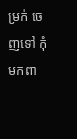ម្រក់ ចេញទៅ កុំមកពា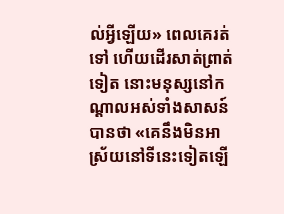ល់អ្វីឡើយ» ពេលគេរត់ទៅ ហើយដើរសាត់ព្រាត់ទៀត នោះមនុស្សនៅកណ្ដាលអស់ទាំងសាសន៍បានថា «គេនឹងមិនអាស្រ័យនៅទីនេះទៀតឡើ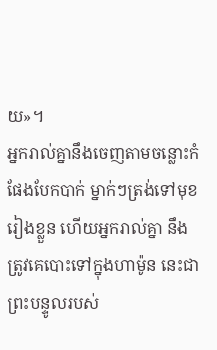យ»។
អ្នករាល់គ្នានឹងចេញតាមចន្លោះកំផែងបែកបាក់ ម្នាក់ៗត្រង់ទៅមុខរៀងខ្លួន ហើយអ្នករាល់គ្នា នឹងត្រូវគេបោះទៅក្នុងហាម៉ូន នេះជាព្រះបន្ទូលរបស់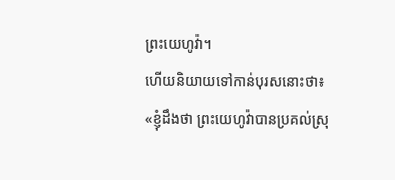ព្រះយេហូវ៉ា។
ហើយនិយាយទៅកាន់បុរសនោះថា៖ «ខ្ញុំដឹងថា ព្រះយេហូវ៉ាបានប្រគល់ស្រុ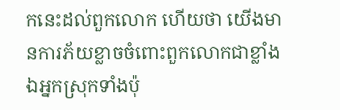កនេះដល់ពួកលោក ហើយថា យើងមានការភ័យខ្លាចចំពោះពួកលោកជាខ្លាំង ឯអ្នកស្រុកទាំងប៉ុ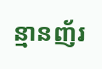ន្មានញ័រ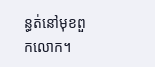ន្ធត់នៅមុខពួកលោក។